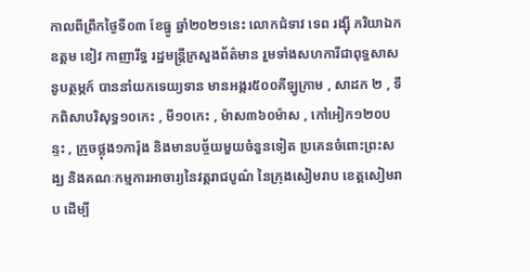កាលពីព្រឹកថ្ងៃទី០៣ ខែធ្នូ ឆ្នាំ២០២១នេះ លោកជំទាវ ទេព រង្ស៊ី ភរិយាឯកឧត្តម ខៀវ កាញារីទ្ធ រដ្ឋមន្រ្តីក្រសួងព័ត៌មាន រួមទាំងសហការីជាពុទ្ធសាសនូបត្ថម្ភក៍ បាននាំយកទេយ្យទាន មានអង្ករ៥០០គីឡូក្រាម , សាដក ២ , ទឹកពិសាបរិសុទ្ធ១០កេះ , មី១០កេះ , ម៉ាស៣៦០ម៉ាស , កៅអៀក១២០បន្ទះ , ក្រូចថ្លុង១ការ៉ុង និងមានបច្ច័យមួយចំនួនទៀត ប្រគេនចំពោះព្រះសង្ឃ និងគណៈកម្មការអាចារ្យនៃវត្តរាជបូណ៌ នៃក្រុងសៀមរាប ខេត្តសៀមរាប ដើម្បី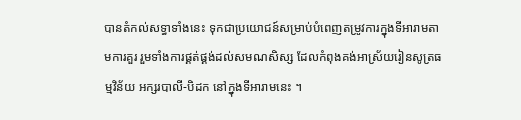បានតំកល់សទ្ធាទាំងនេះ ទុកជាប្រយោជន៍សម្រាប់បំពេញតម្រូវការក្នុងទីអារាមតាមការគួរ រួមទាំងការផ្គត់ផ្គង់ដល់សមណសិស្ស ដែលកំពុងគង់អាស្រ័យរៀនសូត្រធម្មវិន័យ អក្សរបាលី-បិដក នៅក្នុងទីអារាមនេះ ។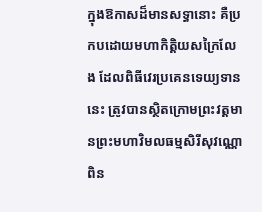ក្នុងឱកាសដ៏មានសទ្ធានោះ គឺប្រកបដោយមហាកិត្តិយសក្រៃលែង ដែលពិធីវេរប្រគេនទេយ្យទាននេះ ត្រូវបានស្ថិតក្រោមព្រះវត្តមានព្រះមហាវិមលធម្មសិរីសុវណ្ណោ ពិន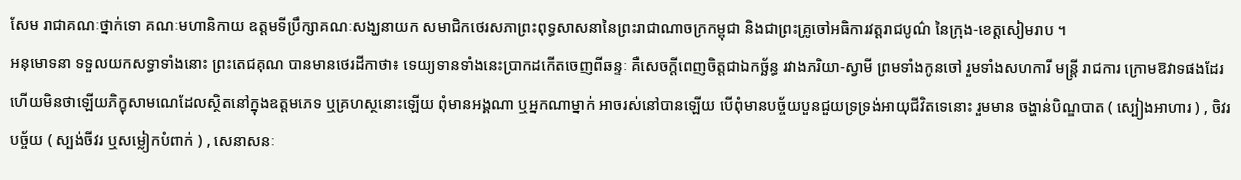សែម រាជាគណៈថ្នាក់ទោ គណៈមហានិកាយ ឧត្តមទីប្រឹក្សាគណៈសង្ឃនាយក សមាជិកថេរសភាព្រះពុទ្ធសាសនានៃព្រះរាជាណាចក្រកម្ពុជា និងជាព្រះគ្រូចៅអធិការវត្តរាជបូណ៌ នៃក្រុង-ខេត្តសៀមរាប ។
អនុមោទនា ទទួលយកសទ្ធាទាំងនោះ ព្រះតេជគុណ បានមានថេរដីកាថា៖ ទេយ្យទានទាំងនេះប្រាកដកើតចេញពីឆន្ទៈ គឺសេចក្តីពេញចិត្តជាឯកច័្ឆន្ធ រវាងភរិយា-ស្វាមី ព្រមទាំងកូនចៅ រួមទាំងសហការី មន្រ្តី រាជការ ក្រោមឱវាទផងដែរ ហើយមិនថាឡើយភិក្ខុសាមណេដែលស្ថិតនៅក្នុងឧត្តមភេទ ឬគ្រហស្ថនោះឡើយ ពុំមានអង្គណា ឬអ្នកណាម្នាក់ អាចរស់នៅបានឡើយ បើពុំមានបច័្ចយបួនជួយទ្រទ្រង់អាយុជីវិតទេនោះ រួមមាន ចង្ហាន់បិណ្ឌបាត ( ស្បៀងអាហារ ) , ចិវរបច្ច័យ ( ស្បង់ចីវរ ឬសម្លៀកបំពាក់ ) , សេនាសនៈ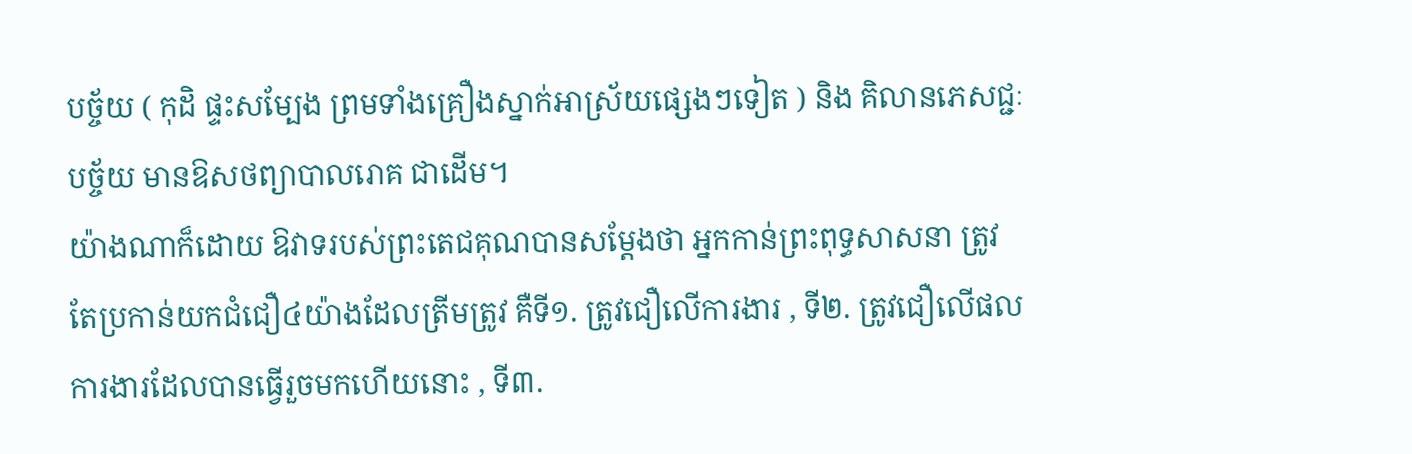បច្ច័យ ( កុដិ ផ្ទះសម្បែង ព្រមទាំងគ្រឿងស្នាក់អាស្រ័យផ្សេងៗទៀត ) និង គិលានភេសជ្ជៈបច្ច័យ មានឱសថព្យាបាលរោគ ជាដើម។
យ៉ាងណាក៏ដោយ ឱវាទរបស់ព្រះតេជគុណបានសម្តែងថា អ្នកកាន់ព្រះពុទ្ធសាសនា ត្រូវតែប្រកាន់យកជំជឿ៤យ៉ាងដែលត្រីមត្រូវ គឺទី១. ត្រូវជឿលើការងារ , ទី២. ត្រូវជឿលើផលការងារដែលបានធ្វើរួចមកហើយនោះ , ទី៣.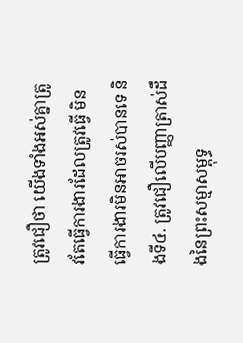ត្រូវជឿថា យើងទាំងអស់គ្នាត្រូវតែធ្វើការងារដែលត្រូវធ្វើ មិនធ្វើការងារមិនអាចរស់បានទេ និងទី៤. ត្រូវជឿលើបញ្ញាត្រាស់ដឹងនៃព្រះសម្មាសម្ពុទ្ធ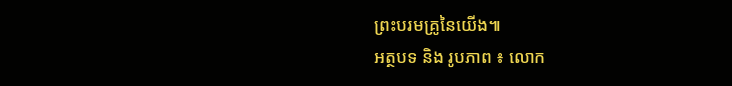ព្រះបរមគ្រូនៃយើង៕
អត្ថបទ និង រូបភាព ៖ លោក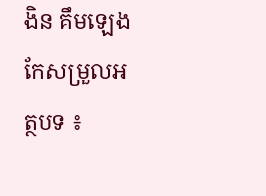ងិន គឹមឡេង
កែសម្រួលអត្ថបទ ៖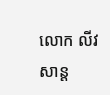លោក លីវ សាន្ត